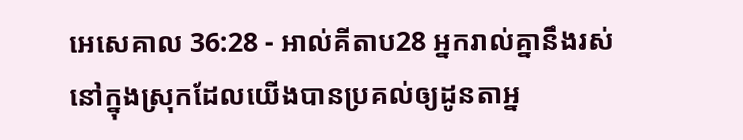អេសេគាល 36:28 - អាល់គីតាប28 អ្នករាល់គ្នានឹងរស់នៅក្នុងស្រុកដែលយើងបានប្រគល់ឲ្យដូនតាអ្ន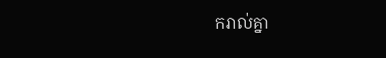ករាល់គ្នា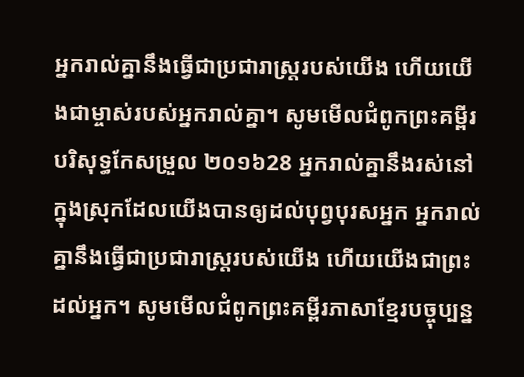អ្នករាល់គ្នានឹងធ្វើជាប្រជារាស្ត្ររបស់យើង ហើយយើងជាម្ចាស់របស់អ្នករាល់គ្នា។ សូមមើលជំពូកព្រះគម្ពីរបរិសុទ្ធកែសម្រួល ២០១៦28 អ្នករាល់គ្នានឹងរស់នៅក្នុងស្រុកដែលយើងបានឲ្យដល់បុព្វបុរសអ្នក អ្នករាល់គ្នានឹងធ្វើជាប្រជារាស្ត្ររបស់យើង ហើយយើងជាព្រះដល់អ្នក។ សូមមើលជំពូកព្រះគម្ពីរភាសាខ្មែរបច្ចុប្បន្ន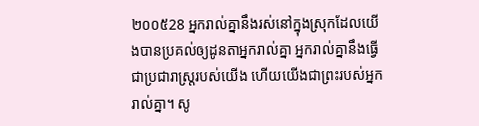២០០៥28 អ្នករាល់គ្នានឹងរស់នៅក្នុងស្រុកដែលយើងបានប្រគល់ឲ្យដូនតាអ្នករាល់គ្នា អ្នករាល់គ្នានឹងធ្វើជាប្រជារាស្ត្ររបស់យើង ហើយយើងជាព្រះរបស់អ្នករាល់គ្នា។ សូ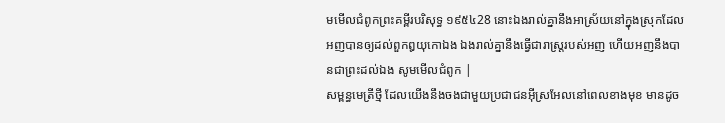មមើលជំពូកព្រះគម្ពីរបរិសុទ្ធ ១៩៥៤28 នោះឯងរាល់គ្នានឹងអាស្រ័យនៅក្នុងស្រុកដែលអញបានឲ្យដល់ពួកឰយុកោឯង ឯងរាល់គ្នានឹងធ្វើជារាស្ត្ររបស់អញ ហើយអញនឹងបានជាព្រះដល់ឯង សូមមើលជំពូក |
សម្ពន្ធមេត្រីថ្មី ដែលយើងនឹងចងជាមួយប្រជាជនអ៊ីស្រអែលនៅពេលខាងមុខ មានដូច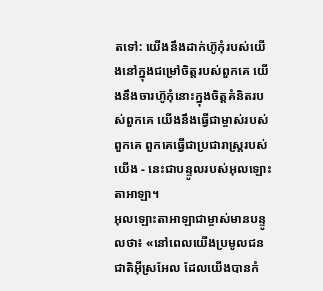តទៅ: យើងនឹងដាក់ហ៊ូកុំរបស់យើងនៅក្នុងជម្រៅចិត្តរបស់ពួកគេ យើងនឹងចារហ៊ូកុំនោះក្នុងចិត្តគំនិតរបស់ពួកគេ យើងនឹងធ្វើជាម្ចាស់របស់ពួកគេ ពួកគេធ្វើជាប្រជារាស្ត្ររបស់យើង - នេះជាបន្ទូលរបស់អុលឡោះតាអាឡា។
អុលឡោះតាអាឡាជាម្ចាស់មានបន្ទូលថា៖ «នៅពេលយើងប្រមូលជនជាតិអ៊ីស្រអែល ដែលយើងបានកំ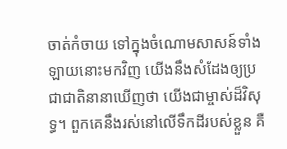ចាត់កំចាយ ទៅក្នុងចំណោមសាសន៍ទាំងឡាយនោះមកវិញ យើងនឹងសំដែងឲ្យប្រជាជាតិនានាឃើញថា យើងជាម្ចាស់ដ៏វិសុទ្ធ។ ពួកគេនឹងរស់នៅលើទឹកដីរបស់ខ្លួន គឺ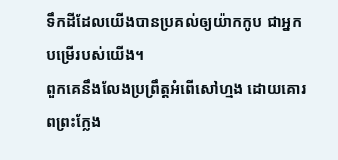ទឹកដីដែលយើងបានប្រគល់ឲ្យយ៉ាកកូប ជាអ្នកបម្រើរបស់យើង។
ពួកគេនឹងលែងប្រព្រឹត្តអំពើសៅហ្មង ដោយគោរពព្រះក្លែង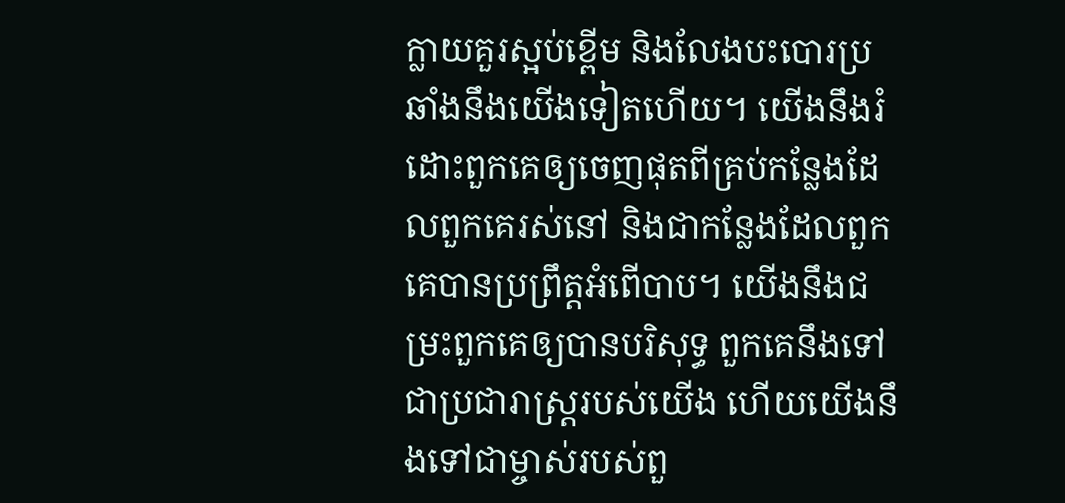ក្លាយគួរស្អប់ខ្ពើម និងលែងបះបោរប្រឆាំងនឹងយើងទៀតហើយ។ យើងនឹងរំដោះពួកគេឲ្យចេញផុតពីគ្រប់កន្លែងដែលពួកគេរស់នៅ និងជាកន្លែងដែលពួកគេបានប្រព្រឹត្តអំពើបាប។ យើងនឹងជម្រះពួកគេឲ្យបានបរិសុទ្ធ ពួកគេនឹងទៅជាប្រជារាស្ត្ររបស់យើង ហើយយើងនឹងទៅជាម្ចាស់របស់ពួ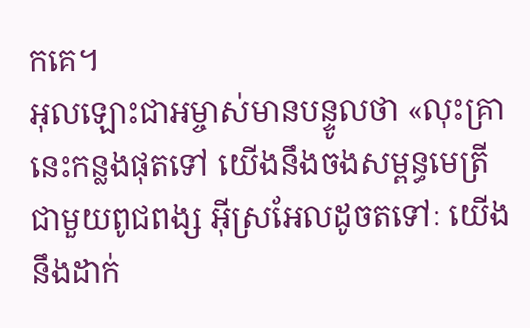កគេ។
អុលឡោះជាអម្ចាស់មានបន្ទូលថា «លុះគ្រានេះកន្លងផុតទៅ យើងនឹងចងសម្ពន្ធមេត្រីជាមួយពូជពង្ស អ៊ីស្រអែលដូចតទៅៈ យើងនឹងដាក់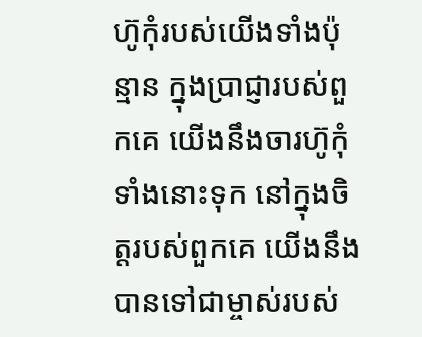ហ៊ូកុំរបស់យើងទាំងប៉ុន្មាន ក្នុងប្រាជ្ញារបស់ពួកគេ យើងនឹងចារហ៊ូកុំទាំងនោះទុក នៅក្នុងចិត្ដរបស់ពួកគេ យើងនឹងបានទៅជាម្ចាស់របស់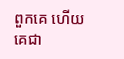ពួកគេ ហើយគេជា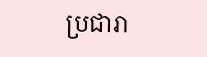ប្រជារា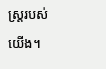ស្ដ្ររបស់យើង។